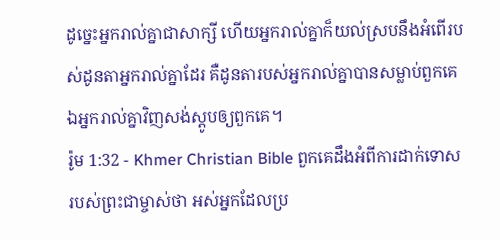ដូច្នេះអ្នករាល់គ្នាជាសាក្សី ហើយអ្នករាល់គ្នាក៏យល់ស្របនឹងអំពើរបស់ដូនតាអ្នករាល់គ្នាដែរ គឺដូនតារបស់អ្នករាល់គ្នាបានសម្លាប់ពួកគេ ឯអ្នករាល់គ្នាវិញសង់ស្ដូបឲ្យពួកគេ។
រ៉ូម 1:32 - Khmer Christian Bible ពួកគេដឹងអំពីការដាក់ទោសរបស់ព្រះជាម្ចាស់ថា អស់អ្នកដែលប្រ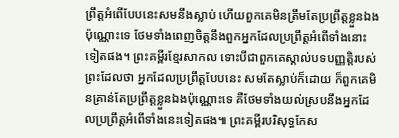ព្រឹត្តអំពើបែបនេះសមនឹងស្លាប់ ហើយពួកគេមិនត្រឹមតែប្រព្រឹត្តខ្លួនឯងប៉ុណ្ណោះទេ ថែមទាំងពេញចិត្ដនឹងពួកអ្នកដែលប្រព្រឹត្តអំពើទាំងនោះទៀតផង។ ព្រះគម្ពីរខ្មែរសាកល ទោះបីជាពួកគេស្គាល់បទបញ្ញត្តិរបស់ព្រះដែលថា អ្នកដែលប្រព្រឹត្តបែបនេះ សមតែស្លាប់ក៏ដោយ ក៏ពួកគេមិនគ្រាន់តែប្រព្រឹត្តខ្លួនឯងប៉ុណ្ណោះទេ គឺថែមទាំងយល់ស្របនឹងអ្នកដែលប្រព្រឹត្តអំពើទាំងនេះទៀតផង៕ ព្រះគម្ពីរបរិសុទ្ធកែស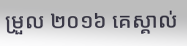ម្រួល ២០១៦ គេស្គាល់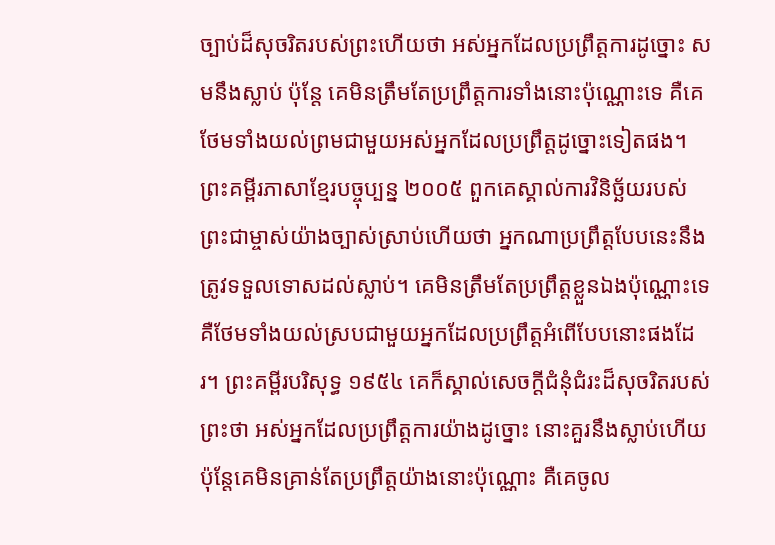ច្បាប់ដ៏សុចរិតរបស់ព្រះហើយថា អស់អ្នកដែលប្រព្រឹត្តការដូច្នោះ សមនឹងស្លាប់ ប៉ុន្តែ គេមិនត្រឹមតែប្រព្រឹត្តការទាំងនោះប៉ុណ្ណោះទេ គឺគេថែមទាំងយល់ព្រមជាមួយអស់អ្នកដែលប្រព្រឹត្តដូច្នោះទៀតផង។ ព្រះគម្ពីរភាសាខ្មែរបច្ចុប្បន្ន ២០០៥ ពួកគេស្គាល់ការវិនិច្ឆ័យរបស់ព្រះជាម្ចាស់យ៉ាងច្បាស់ស្រាប់ហើយថា អ្នកណាប្រព្រឹត្តបែបនេះនឹងត្រូវទទួលទោសដល់ស្លាប់។ គេមិនត្រឹមតែប្រព្រឹត្តខ្លួនឯងប៉ុណ្ណោះទេ គឺថែមទាំងយល់ស្របជាមួយអ្នកដែលប្រព្រឹត្តអំពើបែបនោះផងដែរ។ ព្រះគម្ពីរបរិសុទ្ធ ១៩៥៤ គេក៏ស្គាល់សេចក្ដីជំនុំជំរះដ៏សុចរិតរបស់ព្រះថា អស់អ្នកដែលប្រព្រឹត្តការយ៉ាងដូច្នោះ នោះគួរនឹងស្លាប់ហើយ ប៉ុន្តែគេមិនគ្រាន់តែប្រព្រឹត្តយ៉ាងនោះប៉ុណ្ណោះ គឺគេចូល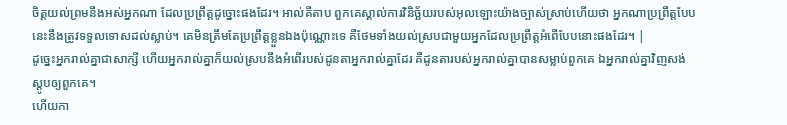ចិត្តយល់ព្រមនឹងអស់អ្នកណា ដែលប្រព្រឹត្តដូច្នោះផងដែរ។ អាល់គីតាប ពួកគេស្គាល់ការវិនិច្ឆ័យរបស់អុលឡោះយ៉ាងច្បាស់ស្រាប់ហើយថា អ្នកណាប្រព្រឹត្ដបែបនេះនឹងត្រូវទទួលទោសដល់ស្លាប់។ គេមិនត្រឹមតែប្រព្រឹត្ដខ្លួនឯងប៉ុណ្ណោះទេ គឺថែមទាំងយល់ស្របជាមួយអ្នកដែលប្រព្រឹត្ដអំពើបែបនោះផងដែរ។ |
ដូច្នេះអ្នករាល់គ្នាជាសាក្សី ហើយអ្នករាល់គ្នាក៏យល់ស្របនឹងអំពើរបស់ដូនតាអ្នករាល់គ្នាដែរ គឺដូនតារបស់អ្នករាល់គ្នាបានសម្លាប់ពួកគេ ឯអ្នករាល់គ្នាវិញសង់ស្ដូបឲ្យពួកគេ។
ហើយកា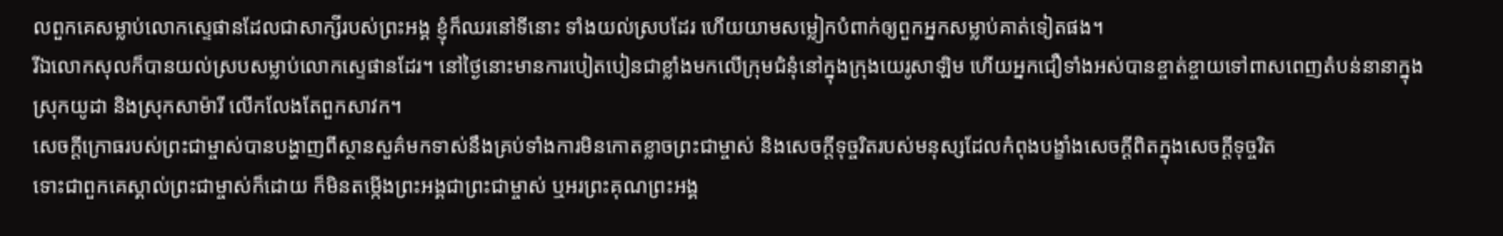លពួកគេសម្លាប់លោកស្ទេផានដែលជាសាក្សីរបស់ព្រះអង្គ ខ្ញុំក៏ឈរនៅទីនោះ ទាំងយល់ស្របដែរ ហើយយាមសម្លៀកបំពាក់ឲ្យពួកអ្នកសម្លាប់គាត់ទៀតផង។
រីឯលោកសុលក៏បានយល់ស្របសម្លាប់លោកស្ទេផានដែរ។ នៅថ្ងៃនោះមានការបៀតបៀនជាខ្លាំងមកលើក្រុមជំនុំនៅក្នុងក្រុងយេរូសាឡិម ហើយអ្នកជឿទាំងអស់បានខ្ចាត់ខ្ចាយទៅពាសពេញតំបន់នានាក្នុងស្រុកយូដា និងស្រុកសាម៉ារី លើកលែងតែពួកសាវក។
សេចក្ដីក្រោធរបស់ព្រះជាម្ចាស់បានបង្ហាញពីស្ថានសួគ៌មកទាស់នឹងគ្រប់ទាំងការមិនកោតខ្លាចព្រះជាម្ចាស់ និងសេចក្ដីទុច្ចរិតរបស់មនុស្សដែលកំពុងបង្ខាំងសេចក្ដីពិតក្នុងសេចក្ដីទុច្ចរិត
ទោះជាពួកគេស្គាល់ព្រះជាម្ចាស់ក៏ដោយ ក៏មិនតម្កើងព្រះអង្គជាព្រះជាម្ចាស់ ឬអរព្រះគុណព្រះអង្គ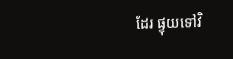ដែរ ផ្ទុយទៅវិ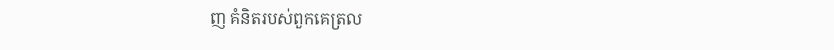ញ គំនិតរបស់ពួកគេត្រល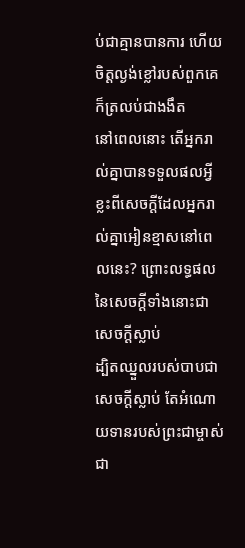ប់ជាគ្មានបានការ ហើយចិត្ដល្ងង់ខ្លៅរបស់ពួកគេក៏ត្រលប់ជាងងឹត
នៅពេលនោះ តើអ្នករាល់គ្នាបានទទួលផលអ្វីខ្លះពីសេចក្ដីដែលអ្នករាល់គ្នាអៀនខ្មាសនៅពេលនេះ? ព្រោះលទ្ធផលនៃសេចក្ដីទាំងនោះជាសេចក្ដីស្លាប់
ដ្បិតឈ្នួលរបស់បាបជាសេចក្ដីស្លាប់ តែអំណោយទានរបស់ព្រះជាម្ចាស់ ជា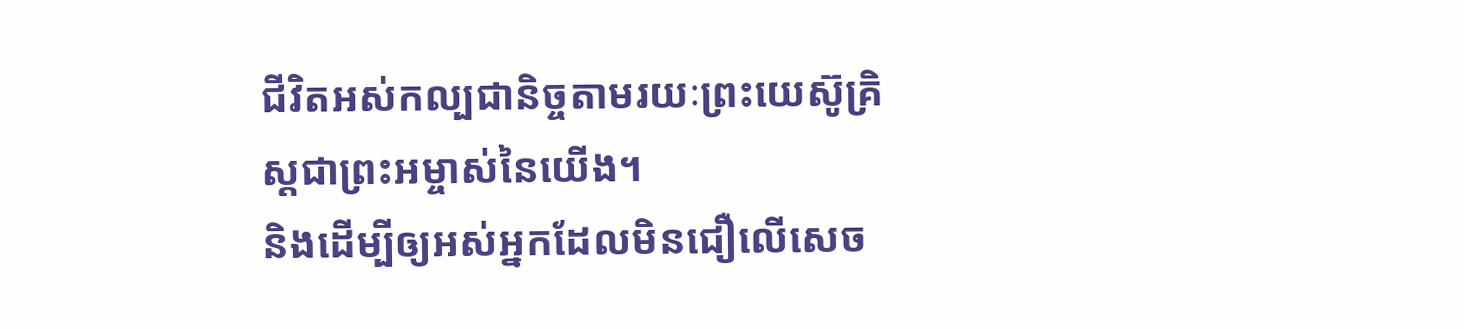ជីវិតអស់កល្បជានិច្ចតាមរយៈព្រះយេស៊ូគ្រិស្ដជាព្រះអម្ចាស់នៃយើង។
និងដើម្បីឲ្យអស់អ្នកដែលមិនជឿលើសេច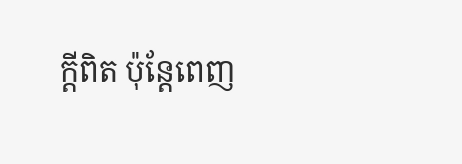ក្ដីពិត ប៉ុន្តែពេញ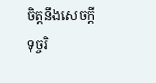ចិត្តនឹងសេចក្ដីទុច្ចរិ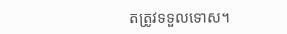តត្រូវទទួលទោស។